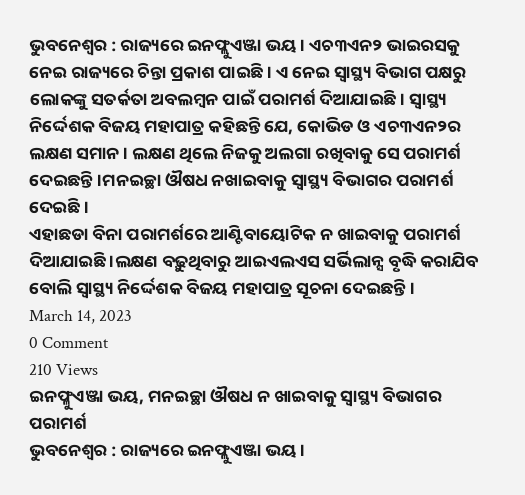ଭୁବନେଶ୍ୱର : ରାଜ୍ୟରେ ଇନଫ୍ଲୁଏଞ୍ଜା ଭୟ । ଏଚ୩ଏନ୨ ଭାଇରସକୁ ନେଇ ରାଜ୍ୟରେ ଚିନ୍ତା ପ୍ରକାଶ ପାଇଛି। ଏ ନେଇ ସ୍ୱାସ୍ଥ୍ୟ ବିଭାଗ ପକ୍ଷରୁ ଲୋକଙ୍କୁ ସତର୍କତା ଅବଲମ୍ବନ ପାଇଁ ପରାମର୍ଶ ଦିଆଯାଇଛି। ସ୍ୱାସ୍ଥ୍ୟ ନିର୍ଦ୍ଦେଶକ ବିଜୟ ମହାପାତ୍ର କହିଛନ୍ତି ଯେ, କୋଭିଡ ଓ ଏଚ୩ଏନ୨ର ଲକ୍ଷଣ ସମାନ । ଲକ୍ଷଣ ଥିଲେ ନିଜକୁ ଅଲଗା ରଖିବାକୁ ସେ ପରାମର୍ଶ ଦେଇଛନ୍ତି।ମନଇଚ୍ଛା ଔଷଧ ନଖାଇବାକୁ ସ୍ବାସ୍ଥ୍ୟ ବିଭାଗର ପରାମର୍ଶ ଦେଇଛି ।
ଏହାଛଡା ବିନା ପରାମର୍ଶରେ ଆଣ୍ଟିବାୟୋଟିକ ନ ଖାଇବାକୁ ପରାମର୍ଶ ଦିଆଯାଇଛି ।ଲକ୍ଷଣ ବଢ଼ୁଥିବାରୁ ଆଇଏଲଏସ ସର୍ଭିଲାନ୍ସ ବୃଦ୍ଧି କରାଯିବ ବୋଲି ସ୍ବାସ୍ଥ୍ୟ ନିର୍ଦ୍ଦେଶକ ବିଜୟ ମହାପାତ୍ର ସୂଚନା ଦେଇଛନ୍ତି।
March 14, 2023
0 Comment
210 Views
ଇନଫ୍ଳୁଏଞ୍ଜା ଭୟ, ମନଇଚ୍ଛା ଔଷଧ ନ ଖାଇବାକୁ ସ୍ୱାସ୍ଥ୍ୟ ବିଭାଗର ପରାମର୍ଶ
ଭୁବନେଶ୍ୱର : ରାଜ୍ୟରେ ଇନଫ୍ଲୁଏଞ୍ଜା ଭୟ ।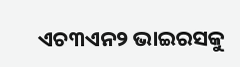ଏଚ୩ଏନ୨ ଭାଇରସକୁ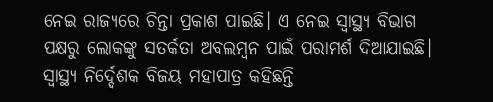ନେଇ ରାଜ୍ୟରେ ଚିନ୍ତା ପ୍ରକାଶ ପାଇଛି। ଏ ନେଇ ସ୍ୱାସ୍ଥ୍ୟ ବିଭାଗ ପକ୍ଷରୁ ଲୋକଙ୍କୁ ସତର୍କତା ଅବଲମ୍ବନ ପାଇଁ ପରାମର୍ଶ ଦିଆଯାଇଛି। ସ୍ୱାସ୍ଥ୍ୟ ନିର୍ଦ୍ଦେଶକ ବିଜୟ ମହାପାତ୍ର କହିଛନ୍ତି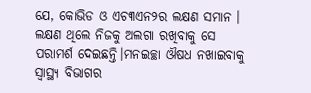ଯେ, କୋଭିଡ ଓ ଏଚ୩ଏନ୨ର ଲକ୍ଷଣ ସମାନ । ଲକ୍ଷଣ ଥିଲେ ନିଜକୁ ଅଲଗା ରଖିବାକୁ ସେ ପରାମର୍ଶ ଦେଇଛନ୍ତି।ମନଇଚ୍ଛା ଔଷଧ ନଖାଇବାକୁ ସ୍ବାସ୍ଥ୍ୟ ବିଭାଗର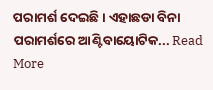ପରାମର୍ଶ ଦେଇଛି । ଏହାଛଡା ବିନା ପରାମର୍ଶରେ ଆଣ୍ଟିବାୟୋଟିକ... Read More